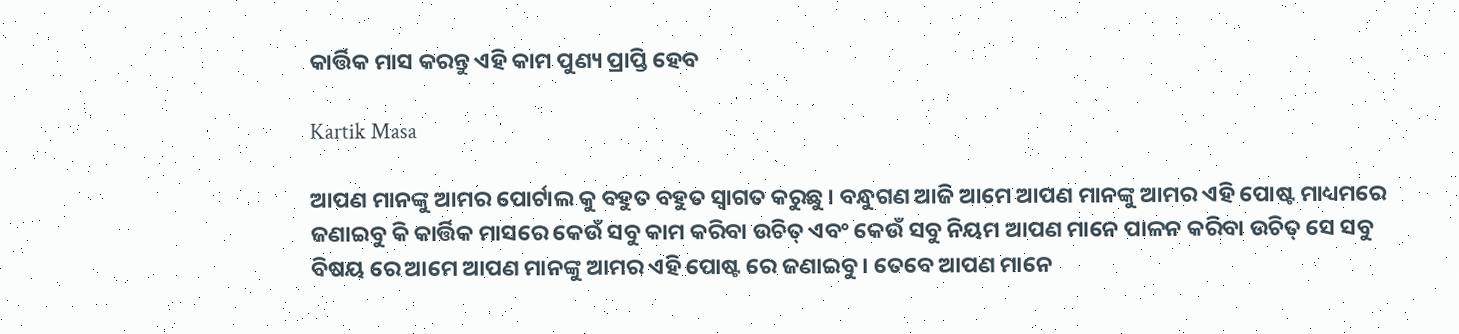କାର୍ତ୍ତିକ ମାସ କରନ୍ତୁ ଏହି କାମ ପୁଣ୍ୟ ପ୍ରାପ୍ତି ହେବ

Kartik Masa

ଆପଣ ମାନଙ୍କୁ ଆମର ପୋର୍ଟାଲ କୁ ବହୁତ ବହୁତ ସ୍ୱାଗତ କରୁଛୁ । ବନ୍ଧୁଗଣ ଆଜି ଆମେ ଆପଣ ମାନଙ୍କୁ ଆମର ଏହି ପୋଷ୍ଟ ମାଧ୍ୟମରେ ଜଣାଇବୁ କି କାର୍ତ୍ତିକ ମାସରେ କେଉଁ ସବୁ କାମ କରିବା ଉଚିତ୍ ଏବଂ କେଉଁ ସବୁ ନିୟମ ଆପଣ ମାନେ ପାଳନ କରିବା ଉଚିତ୍ ସେ ସବୁ ବିଷୟ ରେ ଆମେ ଆପଣ ମାନଙ୍କୁ ଆମର ଏହି ପୋଷ୍ଟ ରେ ଜଣାଇବୁ । ତେବେ ଆପଣ ମାନେ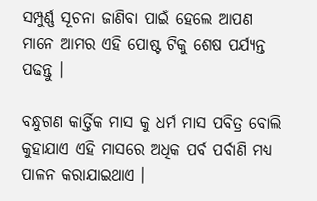ସମ୍ପୁର୍ଣ୍ଣ ସୂଚନା ଜାଣିବା ପାଇଁ ହେଲେ ଆପଣ ମାନେ ଆମର ଏହି ପୋଷ୍ଟ ଟିକୁ ଶେଷ ପର୍ଯ୍ୟନ୍ତ ପଢନ୍ତୁ ।

ବନ୍ଧୁଗଣ କାର୍ତ୍ତିକ ମାସ କୁ ଧର୍ମ ମାସ ପବିତ୍ର ବୋଲି କୁହାଯାଏ ଏହି ମାସରେ ଅଧିକ ପର୍ବ ପର୍ବାଣି ମଧ୍ୟ ପାଳନ କରାଯାଇଥାଏ ।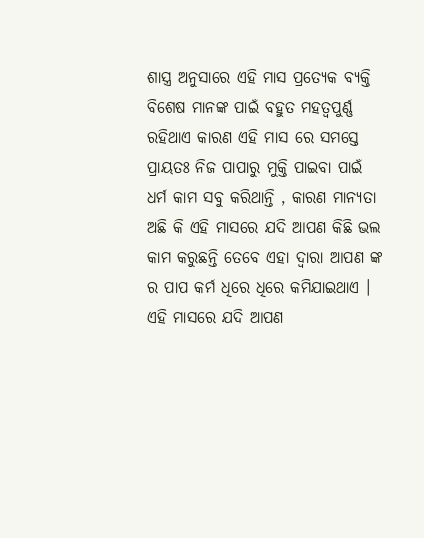ଶାସ୍ତ୍ର ଅନୁସାରେ ଏହି ମାସ ପ୍ରତ୍ୟେକ ବ୍ୟକ୍ତି ବିଶେଷ ମାନଙ୍କ ପାଇଁ ବହୁତ ମହତ୍ୱପୁର୍ଣ୍ଣ ରହିଥାଏ କାରଣ ଏହି ମାସ ରେ ସମସ୍ତେ ପ୍ରାୟତଃ ନିଜ ପାପାରୁ ମୁକ୍ତି ପାଇବା ପାଇଁ ଧର୍ମ କାମ ସବୁ କରିଥାନ୍ତି , କାରଣ ମାନ୍ୟତା ଅଛି କି ଏହି ମାସରେ ଯଦି ଆପଣ କିଛି ଭଲ କାମ କରୁଛନ୍ତି ତେବେ ଏହା ଦ୍ୱାରା ଆପଣ ଙ୍କ ର ପାପ କର୍ମ ଧିରେ ଧିରେ କମିଯାଇଥାଏ । ଏହି ମାସରେ ଯଦି ଆପଣ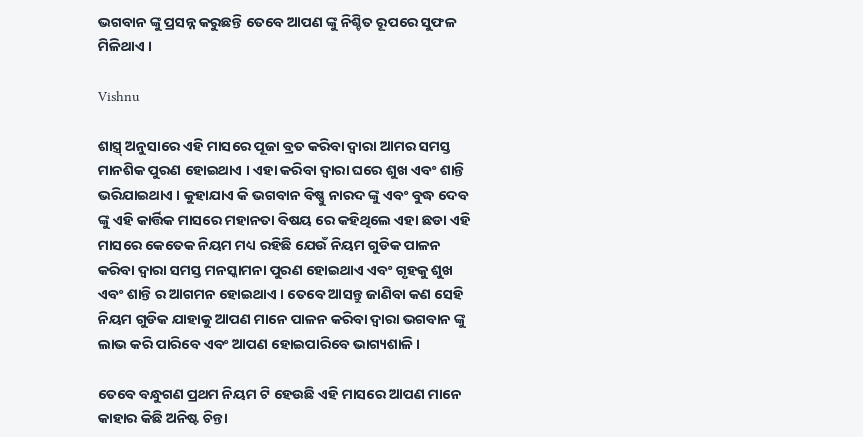ଭଗବାନ ଙ୍କୁ ପ୍ରସନ୍ନ କରୁଛନ୍ତି ତେବେ ଆପଣ ଙ୍କୁ ନିଶ୍ଚିତ ରୂପରେ ସୁଫଳ ମିଳିଥାଏ ।

Vishnu

ଶାସ୍ତ୍ର୍ ଅନୁସାରେ ଏହି ମାସରେ ପୂଜା ବ୍ରତ କରିବା ଦ୍ୱାରା ଆମର ସମସ୍ତ ମାନଶିକ ପୁରଣ ହୋଇଥାଏ । ଏହା କରିବା ଦ୍ୱାରା ଘରେ ଶୁଖ ଏବଂ ଶାନ୍ତି ଭରିଯାଇଥାଏ । କୁହାଯାଏ କି ଭଗବାନ ବିଷ୍ଣୁ ନାରଦ ଙ୍କୁ ଏବଂ ବୁଦ୍ଧ ଦେବ ଙ୍କୁ ଏହି କାର୍ତ୍ତିକ ମାସରେ ମହାନତା ବିଷୟ ରେ କହିଥିଲେ ଏହା ଛଡା ଏହି ମାସରେ କେତେକ ନିୟମ ମଧ୍ୟ ରହିଛି ଯେଉଁ ନିୟମ ଗୁଡିକ ପାଳନ କରିବା ଦ୍ୱାରା ସମସ୍ତ ମନସ୍କାମନା ପୁରଣ ହୋଇଥାଏ ଏବଂ ଗୃହକୁ ଶୁଖ ଏବଂ ଶାନ୍ତି ର ଆଗମନ ହୋଇଥାଏ । ତେବେ ଆସନ୍ତୁ ଜାଣିବା କଣ ସେହି ନିୟମ ଗୁଡିକ ଯାହାକୁ ଆପଣ ମାନେ ପାଳନ କରିବା ଦ୍ୱାରା ଭଗବାନ ଙ୍କୁ ଲାଭ କରି ପାରିବେ ଏବଂ ଆପଣ ହୋଇପାରିବେ ଭାଗ୍ୟଶାଳି ।

ତେବେ ବନ୍ଧୁଗଣ ପ୍ରଥମ ନିୟମ ଟି ହେଉଛି ଏହି ମାସରେ ଆପଣ ମାନେ କାହାର କିଛି ଅନିଷ୍ଟ ଚିନ୍ତା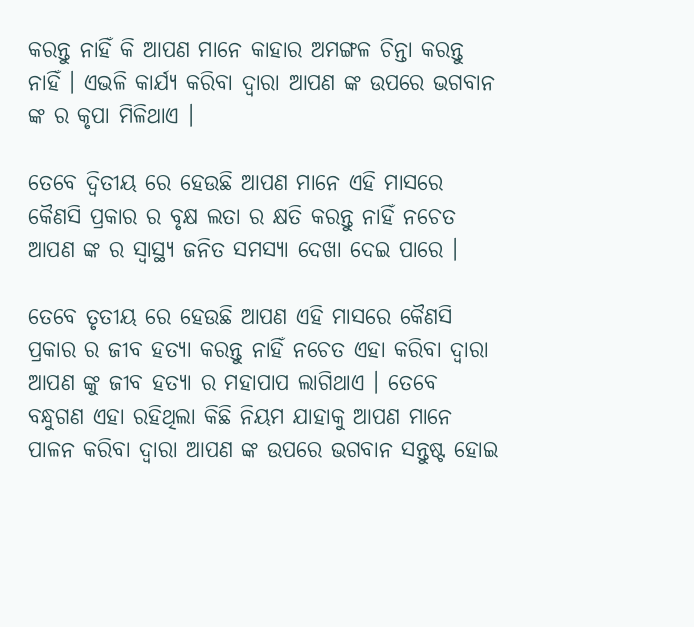କରନ୍ତୁ ନାହିଁ କି ଆପଣ ମାନେ କାହାର ଅମଙ୍ଗଳ ଚିନ୍ତା କରନ୍ତୁ ନାହିଁ । ଏଭଳି କାର୍ଯ୍ୟ କରିବା ଦ୍ୱାରା ଆପଣ ଙ୍କ ଉପରେ ଭଗବାନ ଙ୍କ ର କୃପା ମିଳିଥାଏ ।

ତେବେ ଦ୍ୱିତୀୟ ରେ ହେଉଛି ଆପଣ ମାନେ ଏହି ମାସରେ କୈଣସି ପ୍ରକାର ର ବୃକ୍ଷ ଲତା ର କ୍ଷତି କରନ୍ତୁ ନାହିଁ ନଚେତ ଆପଣ ଙ୍କ ର ସ୍ୱାସ୍ଥ୍ୟ ଜନିତ ସମସ୍ୟା ଦେଖା ଦେଇ ପାରେ ।

ତେବେ ତୃତୀୟ ରେ ହେଉଛି ଆପଣ ଏହି ମାସରେ କୈଣସି ପ୍ରକାର ର ଜୀବ ହତ୍ୟା କରନ୍ତୁ ନାହିଁ ନଚେତ ଏହା କରିବା ଦ୍ୱାରା ଆପଣ ଙ୍କୁ ଜୀବ ହତ୍ୟା ର ମହାପାପ ଲାଗିଥାଏ । ତେବେ ବନ୍ଧୁଗଣ ଏହା ରହିଥିଲା କିଛି ନିୟମ ଯାହାକୁ ଆପଣ ମାନେ ପାଳନ କରିବା ଦ୍ୱାରା ଆପଣ ଙ୍କ ଉପରେ ଭଗବାନ ସନ୍ତୁଷ୍ଟ ହୋଇ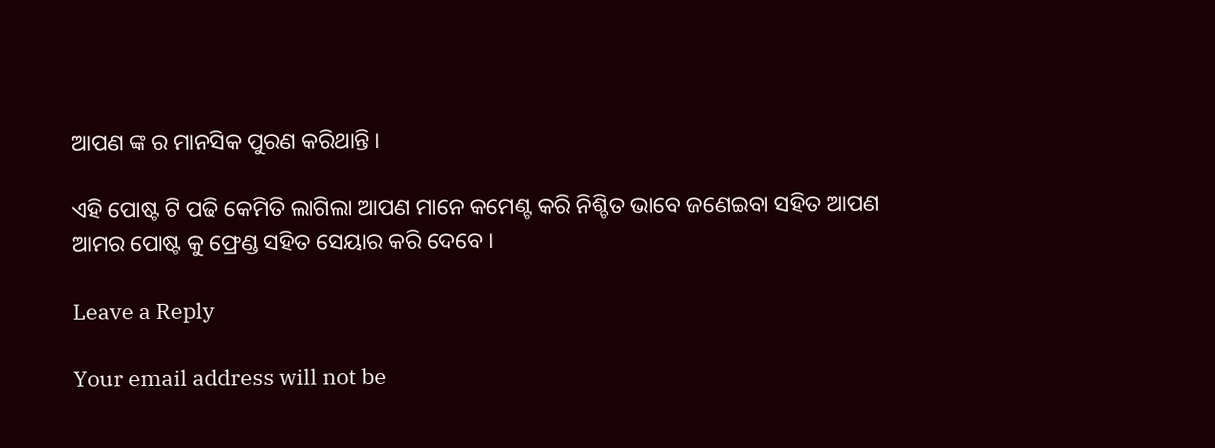ଆପଣ ଙ୍କ ର ମାନସିକ ପୁରଣ କରିଥାନ୍ତି ।

ଏହି ପୋଷ୍ଟ ଟି ପଢି କେମିତି ଲାଗିଲା ଆପଣ ମାନେ କମେଣ୍ଟ କରି ନିଶ୍ଚିତ ଭାବେ ଜଣେଇବା ସହିତ ଆପଣ ଆମର ପୋଷ୍ଟ କୁ ଫ୍ରେଣ୍ଡ ସହିତ ସେୟାର କରି ଦେବେ ।

Leave a Reply

Your email address will not be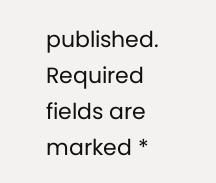published. Required fields are marked *